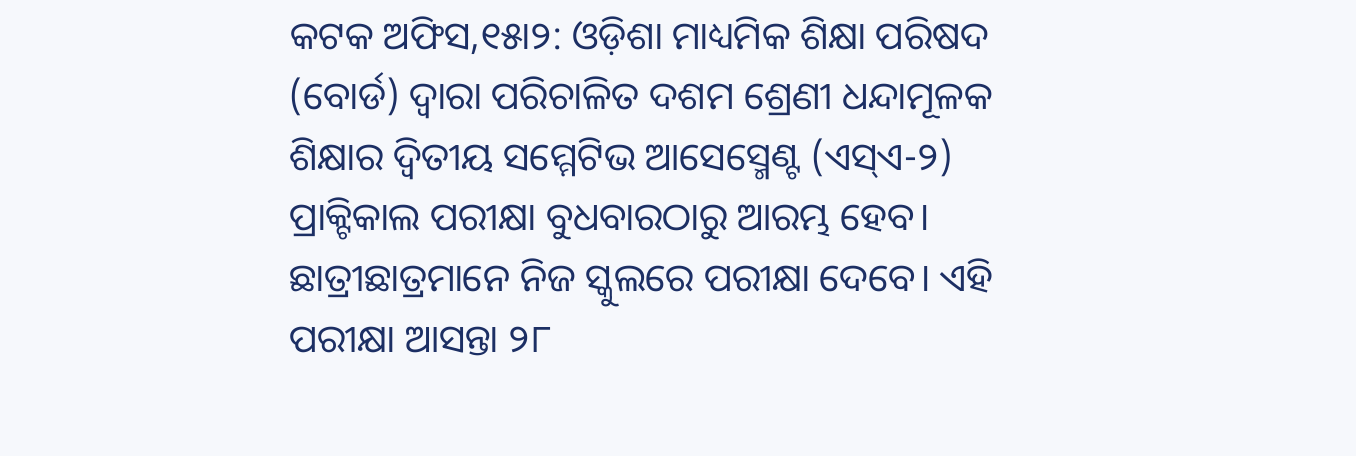କଟକ ଅଫିସ,୧୫ା୨: ଓଡ଼ିଶା ମାଧ୍ୟମିକ ଶିକ୍ଷା ପରିଷଦ (ବୋର୍ଡ) ଦ୍ୱାରା ପରିଚାଳିତ ଦଶମ ଶ୍ରେଣୀ ଧନ୍ଦାମୂଳକ ଶିକ୍ଷାର ଦ୍ୱିତୀୟ ସମ୍ମେଟିଭ ଆସେସ୍ମେଣ୍ଟ (ଏସ୍ଏ-୨) ପ୍ରାକ୍ଟିକାଲ ପରୀକ୍ଷା ବୁଧବାରଠାରୁ ଆରମ୍ଭ ହେବ। ଛାତ୍ରୀଛାତ୍ରମାନେ ନିଜ ସ୍କୁଲରେ ପରୀକ୍ଷା ଦେବେ। ଏହି ପରୀକ୍ଷା ଆସନ୍ତା ୨୮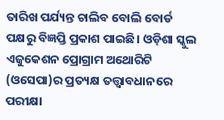ତାରିଖ ପର୍ଯ୍ୟନ୍ତ ଚାଲିବ ବୋଲି ବୋର୍ଡ ପକ୍ଷରୁ ବିଜ୍ଞପ୍ତି ପ୍ରକାଶ ପାଇଛି। ଓଡ଼ିଶା ସ୍କୁଲ ଏଜୁକେଶନ ପ୍ରୋଗ୍ରାମ ଅଥୋରିଟି (ଓସେପା)ର ପ୍ରତ୍ୟକ୍ଷ ତତ୍ତ୍ୱାବଧାନରେ ପରୀକ୍ଷା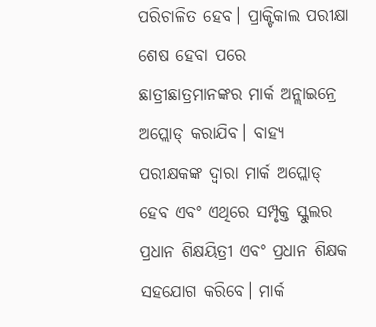ପରିଚାଳିତ ହେବ। ପ୍ରାକ୍ଟିକାଲ ପରୀକ୍ଷା ଶେଷ ହେବା ପରେ ଛାତ୍ରୀଛାତ୍ରମାନଙ୍କର ମାର୍କ ଅନ୍ଲାଇନ୍ରେ ଅପ୍ଲୋଡ୍ କରାଯିବ। ବାହ୍ୟ ପରୀକ୍ଷକଙ୍କ ଦ୍ୱାରା ମାର୍କ ଅପ୍ଲୋଡ୍ ହେବ ଏବଂ ଏଥିରେ ସମ୍ପୃକ୍ତ ସ୍କୁଲର ପ୍ରଧାନ ଶିକ୍ଷୟିତ୍ରୀ ଏବଂ ପ୍ରଧାନ ଶିକ୍ଷକ ସହଯୋଗ କରିବେ। ମାର୍କ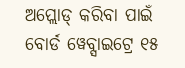ଅପ୍ଲୋଡ୍ କରିବା ପାଇଁ ବୋର୍ଡ ୱେବ୍ସାଇଟ୍ରେ ୧୫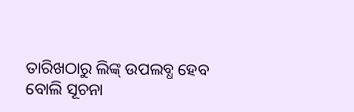ତାରିଖଠାରୁ ଲିଙ୍କ୍ ଉପଲବ୍ଧ ହେବ ବୋଲି ସୂଚନା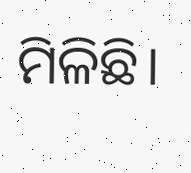ମିଳିଛି।